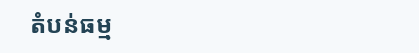តំបន់ធម្ម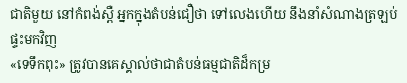ជាតិមួយ នៅកំពង់ស្ពឺ អ្នកក្នុងតំបន់ជឿថា ទៅលេងហើយ នឹងនាំសំណាងត្រឡប់ផ្ទះមកវិញ
«ទេទឹកពុះ» ត្រូវបានគេស្គាល់ថាជាតំបន់ធម្មជាតិដ៏កម្រ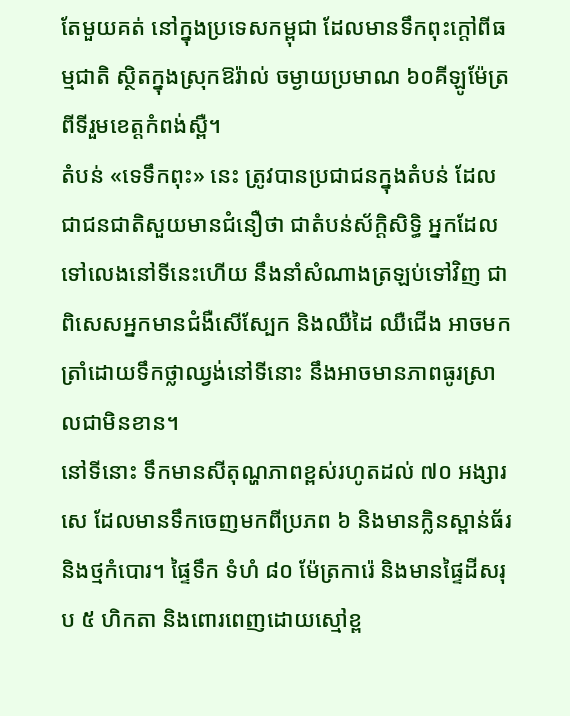តែមួយគត់ នៅក្នុងប្រទេសកម្ពុជា ដែលមានទឹកពុះក្តៅពីធម្មជាតិ ស្ថិតក្នុងស្រុកឱរ៉ាល់ ចម្ងាយប្រមាណ ៦០គីឡូម៉ែត្រ ពីទីរួមខេត្តកំពង់ស្ពឺ។
តំបន់ «ទេទឹកពុះ» នេះ ត្រូវបានប្រជាជនក្នុងតំបន់ ដែលជាជនជាតិសួយមានជំនឿថា ជាតំបន់ស័ក្ដិសិទ្ធិ អ្នកដែលទៅលេងនៅទីនេះហើយ នឹងនាំសំណាងត្រឡប់ទៅវិញ ជាពិសេសអ្នកមានជំងឺសើស្បែក និងឈឺដៃ ឈឺជើង អាចមកត្រាំដោយទឹកថ្លាឈ្វង់នៅទីនោះ នឹងអាចមានភាពធូរស្រាលជាមិនខាន។
នៅទីនោះ ទឹកមានសីតុណ្ហភាពខ្ពស់រហូតដល់ ៧០ អង្សារសេ ដែលមានទឹកចេញមកពីប្រភព ៦ និងមានក្លិនស្ពាន់ធ័រ និងថ្មកំបោរ។ ផ្ទៃទឹក ទំហំ ៨០ ម៉ែត្រការ៉េ និងមានផ្ទៃដីសរុប ៥ ហិកតា និងពោរពេញដោយស្មៅខ្ព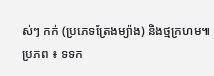ស់ៗ កក់ (ប្រភេទត្រែងម្យ៉ាង) និងថ្មក្រហម៕
ប្រភព ៖ ទទក